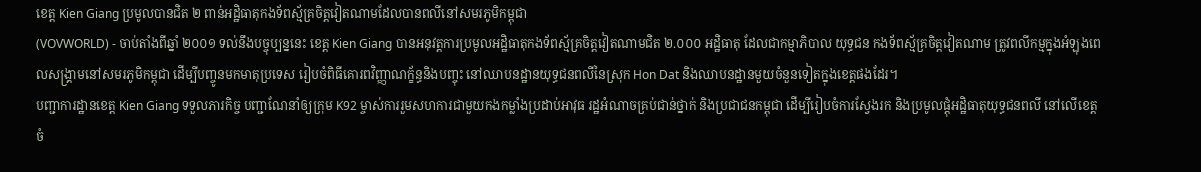ខេត្ត Kien Giang ប្រមូលបានជិត ២ ពាន់អដ្ឋិធាតុកងទ័ពស្ម័គ្រចិត្តវៀតណាមដែលបានពលីនៅសមរភូមិកម្ពុជា
(VOVWORLD) - ចាប់តាំងពីឆ្នាំ ២០០១ ទល់នឹងបច្ចុប្បន្ននេះ ខេត្ត Kien Giang បានអនុវត្តការប្រមូលអដ្ឋិធាតុកងទ័ពស្ម័គ្រចិត្តវៀតណាមជិត ២.០០០ អដ្ឋិធាតុ ដែលជាកម្មាភិបាល យុទ្ធជន កងទ័ពស្ម័គ្រចិត្តវៀតណាម ត្រូវពលីកម្មក្នុងអំឡុងពេលសង្គ្រាមនៅសមរភូមិកម្ពុជា ដើម្បីបញ្ចូនមកមាតុប្រទេស រៀបចំពិធីគោរពវិញ្ញាណក្ខ័ន្ធនិងបញ្ចុះ នៅឈាបនដ្ឋានយុទ្ធជនពលីនៃស្រុក Hon Dat និងឈាបនដ្ឋានមួយចំនួនទៀតក្នុងខេត្តផងដែរ។
បញ្ជាការដ្ឋានខេត្ត Kien Giang ទទួលភារកិច្ច បញ្ជាណែនាំឲ្យក្រុម K92 ម្ចាស់ការរួមសហការជាមួយកងកម្លាំងប្រដាប់អាវុធ រដ្ឋអំណាចគ្រប់ជាន់ថ្នាក់ និងប្រជាជនកម្ពុជា ដើម្បីរៀបចំការស្វែងរក និងប្រមូលផ្តុំអដ្ឋិធាតុយុទ្ធជនពលី នៅលើខេត្តចំ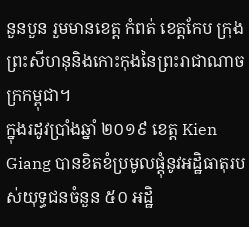នួនបួន រួមមានខេត្ដ កំពត់ ខេត្តកែប ក្រុងព្រះសីហនុនិងកោះកុងនៃព្រះរាជាណាចក្រកម្ពុជា។
ក្នុងរដូវប្រាំងឆ្នាំ ២០១៩ ខេត្ត Kien Giang បានខិតខំប្រមូលផ្តុំនូវអដ្ឋិធាតុរបស់យុទ្ធជនចំនួន ៥០ អដ្ឋិ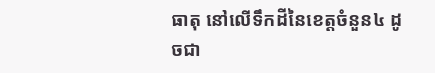ធាតុ នៅលើទឹកដីនៃខេត្តចំនួន៤ ដូចជា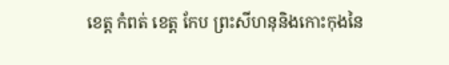ខេត្ត កំពត់ ខេត្ត កែប ព្រះសីហនុនិងកោះកុងនៃ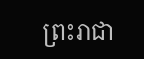ព្រះរាជា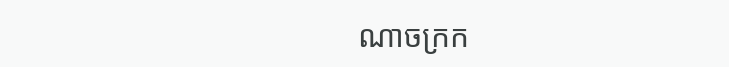ណាចក្រក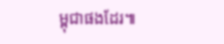ម្ពុជាផងដែរ៕